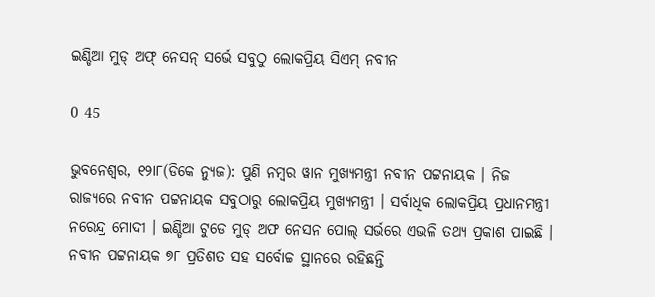ଇଣ୍ଡିଆ ମୁଡ୍‌ ଅଫ୍‌ ନେସନ୍‌ ସର୍ଭେ ସବୁଠୁ ଲୋକପ୍ରିୟ ସିଏମ୍‌ ନବୀନ

0 45

ଭୁବନେଶ୍ୱର, ୧୨ା୮(ଡିକେ ନ୍ୟୁଜ): ପୁଣି ନମ୍ବର ୱାନ ମୁଖ୍ୟମନ୍ତ୍ରୀ ନବୀନ ପଟ୍ଟନାୟକ । ନିଜ ରାଜ୍ୟରେ ନବୀନ ପଟ୍ଟନାୟକ ସବୁଠାରୁ ଲୋକପ୍ରିୟ ମୁଖ୍ୟମନ୍ତ୍ରୀ । ସର୍ବାଧିକ ଲୋକପ୍ରିୟ ପ୍ରଧାନମନ୍ତ୍ରୀ ନରେନ୍ଦ୍ର ମୋଦୀ । ଇଣ୍ଡିଆ ଟୁଡେ ମୁଡ୍‌ ଅଫ ନେସନ ପୋଲ୍‌ ସର୍ଭରେ ଏଭଳି ତଥ୍ୟ ପ୍ରକାଶ ପାଇଛି । ନବୀନ ପଟ୍ଟନାୟକ ୭୮ ପ୍ରତିଶତ ସହ ସର୍ବୋଚ୍ଚ ସ୍ଥାନରେ ରହିଛନ୍ତି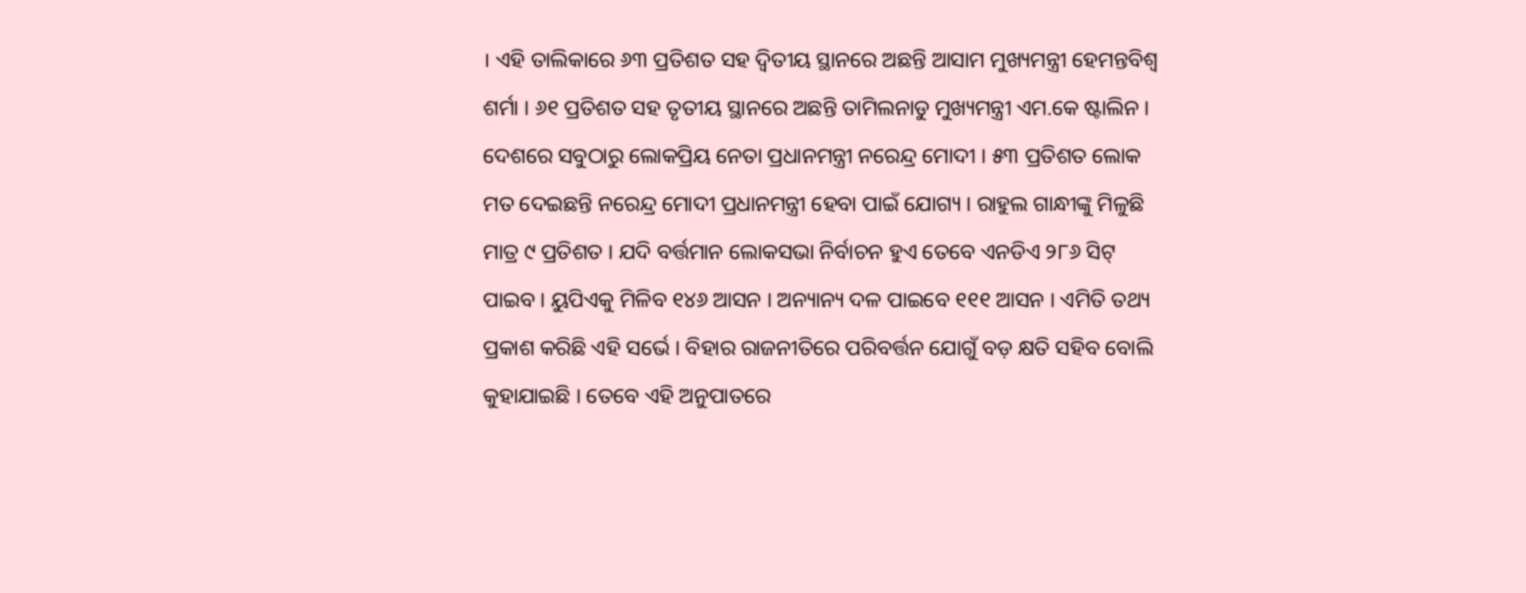। ଏହି ତାଲିକାରେ ୬୩ ପ୍ରତିଶତ ସହ ଦ୍ୱିତୀୟ ସ୍ଥାନରେ ଅଛନ୍ତି ଆସାମ ମୁଖ୍ୟମନ୍ତ୍ରୀ ହେମନ୍ତବିଶ୍ୱ ଶର୍ମା । ୬୧ ପ୍ରତିଶତ ସହ ତୃତୀୟ ସ୍ଥାନରେ ଅଛନ୍ତି ତାମିଲନାଡୁ ମୁଖ୍ୟମନ୍ତ୍ରୀ ଏମ.କେ ଷ୍ଟାଲିନ । ଦେଶରେ ସବୁଠାରୁ ଲୋକପ୍ରିୟ ନେତା ପ୍ରଧାନମନ୍ତ୍ରୀ ନରେନ୍ଦ୍ର ମୋଦୀ । ୫୩ ପ୍ରତିଶତ ଲୋକ ମତ ଦେଇଛନ୍ତି ନରେନ୍ଦ୍ର ମୋଦୀ ପ୍ରଧାନମନ୍ତ୍ରୀ ହେବା ପାଇଁ ଯୋଗ୍ୟ । ରାହୁଲ ଗାନ୍ଧୀଙ୍କୁ ମିଳୁଛି ମାତ୍ର ୯ ପ୍ରତିଶତ । ଯଦି ବର୍ତ୍ତମାନ ଲୋକସଭା ନିର୍ବାଚନ ହୁଏ ତେବେ ଏନଡିଏ ୨୮୬ ସିଟ୍‌ ପାଇବ । ୟୁପିଏକୁ ମିଳିବ ୧୪୬ ଆସନ । ଅନ୍ୟାନ୍ୟ ଦଳ ପାଇବେ ୧୧୧ ଆସନ । ଏମିତି ତଥ୍ୟ ପ୍ରକାଶ କରିଛି ଏହି ସର୍ଭେ । ବିହାର ରାଜନୀତିରେ ପରିବର୍ତ୍ତନ ଯୋଗୁଁ ବଡ଼ କ୍ଷତି ସହିବ ବୋଲି କୁହାଯାଇଛି । ତେବେ ଏହି ଅନୁପାତରେ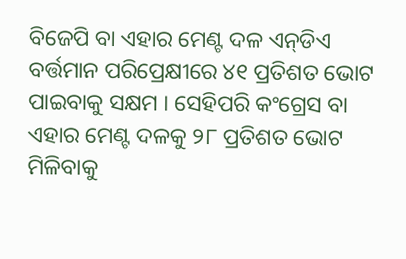ବିଜେପି ବା ଏହାର ମେଣ୍ଟ ଦଳ ଏନ୍‌ଡିଏ ବର୍ତ୍ତମାନ ପରିପ୍ରେକ୍ଷୀରେ ୪୧ ପ୍ରତିଶତ ଭୋଟ ପାଇବାକୁ ସକ୍ଷମ । ସେହିପରି କଂଗ୍ରେସ ବା ଏହାର ମେଣ୍ଟ ଦଳକୁ ୨୮ ପ୍ରତିଶତ ଭୋଟ ମିଳିବାକୁ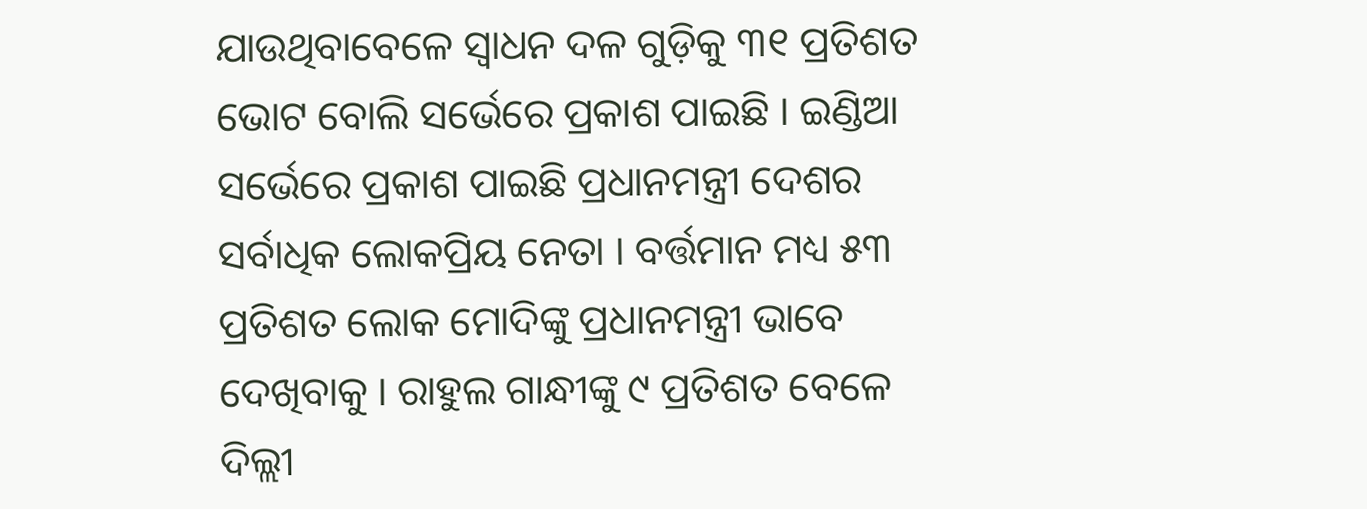ଯାଉଥିବାବେଳେ ସ୍ୱାଧନ ଦଳ ଗୁଡ଼ିକୁ ୩୧ ପ୍ରତିଶତ ଭୋଟ ବୋଲି ସର୍ଭେରେ ପ୍ରକାଶ ପାଇଛି । ଇଣ୍ଡିଆ ସର୍ଭେରେ ପ୍ରକାଶ ପାଇଛି ପ୍ରଧାନମନ୍ତ୍ରୀ ଦେଶର ସର୍ବାଧିକ ଲୋକପ୍ରିୟ ନେତା । ବର୍ତ୍ତମାନ ମଧ୍ୟ ୫୩ ପ୍ରତିଶତ ଲୋକ ମୋଦିଙ୍କୁ ପ୍ରଧାନମନ୍ତ୍ରୀ ଭାବେ ଦେଖିବାକୁ । ରାହୁଲ ଗାନ୍ଧୀଙ୍କୁ ୯ ପ୍ରତିଶତ ବେଳେ ଦିଲ୍ଲୀ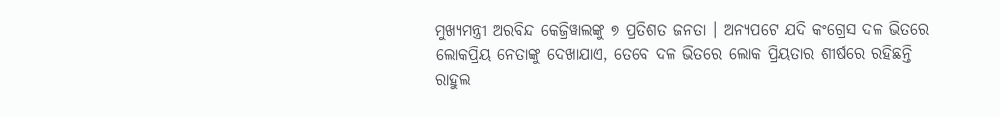ମୁଖ୍ୟମନ୍ତ୍ରୀ ଅରବିନ୍ଦ କେଜ୍ରିୱାଲଙ୍କୁ ୭ ପ୍ରତିଶତ ଜନତା । ଅନ୍ୟପଟେ ଯଦି କଂଗ୍ରେସ ଦଳ ଭିତରେ ଲୋକପ୍ରିୟ ନେତାଙ୍କୁ ଦେଖାଯାଏ, ତେବେ ଦଳ ଭିତରେ ଲୋକ ପ୍ରିୟତାର ଶୀର୍ଷରେ ରହିଛନ୍ତି ରାହୁଲ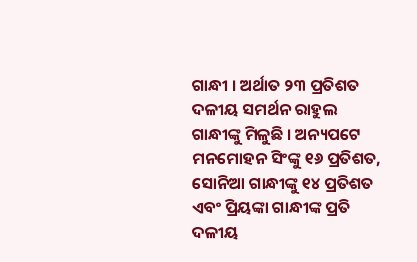ଗାନ୍ଧୀ । ଅର୍ଥାତ ୨୩ ପ୍ରତିଶତ ଦଳୀୟ ସମର୍ଥନ ରାହୁଲ ଗାନ୍ଧୀଙ୍କୁ ମିଳୁଛି । ଅନ୍ୟପଟେ ମନମୋହନ ସିଂଙ୍କୁ ୧୬ ପ୍ରତିଶତ, ସୋନିଆ ଗାନ୍ଧୀଙ୍କୁ ୧୪ ପ୍ରତିଶତ ଏବଂ ପ୍ରିୟଙ୍କା ଗାନ୍ଧୀଙ୍କ ପ୍ରତି ଦଳୀୟ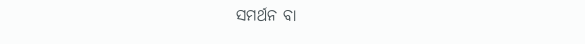ସମର୍ଥନ ବା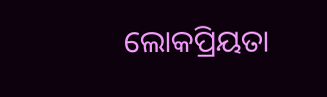ଲୋକପ୍ରିୟତା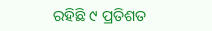ରହିଛି ୯ ପ୍ରତିଶତ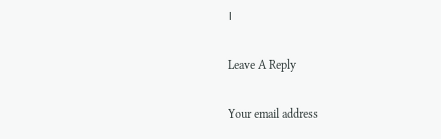।

Leave A Reply

Your email address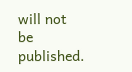will not be published.